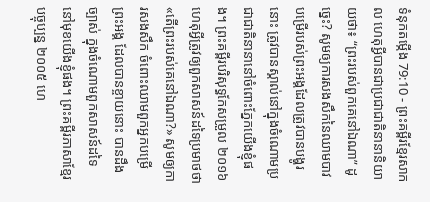ទំនុកតម្កើង 79:10 - ព្រះគម្ពីរខ្មែរសាកល ហេតុអ្វីបានជាប្រជាជាតិនានានិយាយថា៖ “ព្រះរបស់ពួកគេនៅឯណា” ដូច្នេះ? សូមឲ្យការសងសឹកនៃឈាមបាវបម្រើរបស់ព្រះអង្គដែលត្រូវបានបង្ហូរនោះ ត្រូវបានស្គាល់នៅក្នុងចំណោមប្រជាជាតិនានានៅចំពោះភ្នែកយើងខ្ញុំផង។ ព្រះគម្ពីរបរិសុទ្ធកែសម្រួល ២០១៦ ហេតុអ្វីត្រូវឲ្យពួកសាសន៍ដទៃប្រមាថថា «តើព្រះរបស់គេនៅឯណា?» សូមឲ្យការសងសឹក ចំពោះឈាមពួកអ្នកបម្រើព្រះអង្គ ដែលបានខ្ចាយនោះ បានដឹងច្បាស់ ក្នុងចំណោមពួកសាសន៍ដទៃ នៅមុខយើងខ្ញុំផង។ ព្រះគម្ពីរភាសាខ្មែរបច្ចុប្បន្ន ២០០៥ ហេ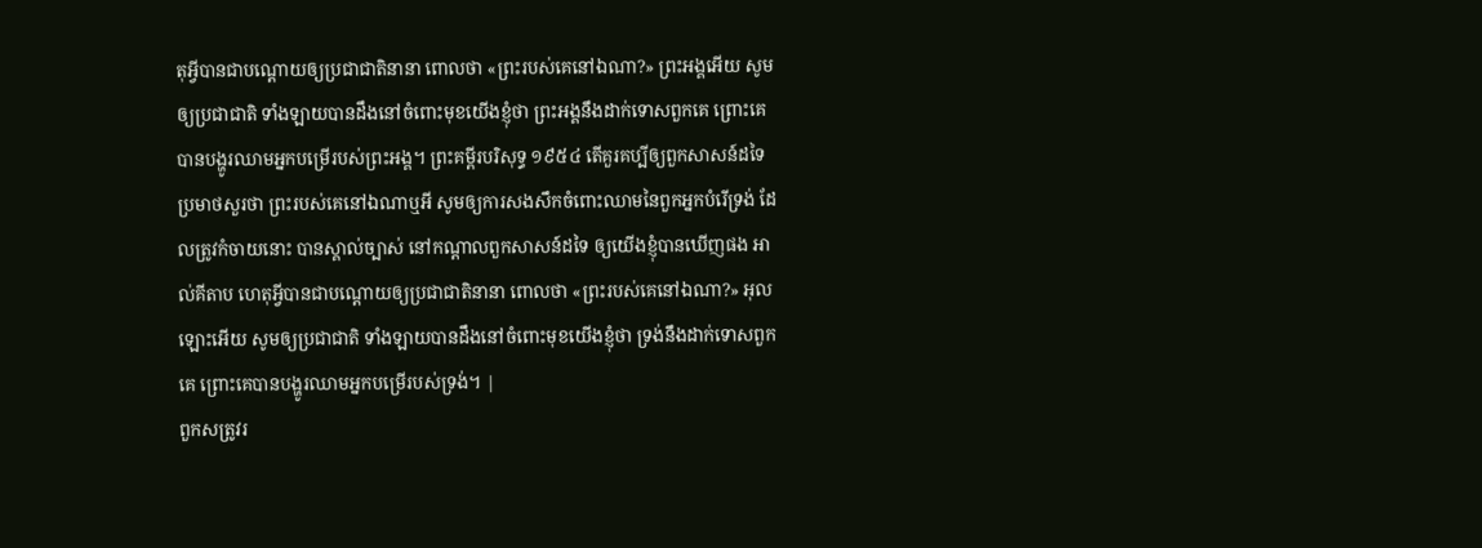តុអ្វីបានជាបណ្ដោយឲ្យប្រជាជាតិនានា ពោលថា «ព្រះរបស់គេនៅឯណា?» ព្រះអង្គអើយ សូមឲ្យប្រជាជាតិ ទាំងឡាយបានដឹងនៅចំពោះមុខយើងខ្ញុំថា ព្រះអង្គនឹងដាក់ទោសពួកគេ ព្រោះគេបានបង្ហូរឈាមអ្នកបម្រើរបស់ព្រះអង្គ។ ព្រះគម្ពីរបរិសុទ្ធ ១៩៥៤ តើគួរគប្បីឲ្យពួកសាសន៍ដទៃប្រមាថសួរថា ព្រះរបស់គេនៅឯណាឬអី សូមឲ្យការសងសឹកចំពោះឈាមនៃពួកអ្នកបំរើទ្រង់ ដែលត្រូវកំចាយនោះ បានស្គាល់ច្បាស់ នៅកណ្តាលពួកសាសន៍ដទៃ ឲ្យយើងខ្ញុំបានឃើញផង អាល់គីតាប ហេតុអ្វីបានជាបណ្ដោយឲ្យប្រជាជាតិនានា ពោលថា «ព្រះរបស់គេនៅឯណា?» អុលឡោះអើយ សូមឲ្យប្រជាជាតិ ទាំងឡាយបានដឹងនៅចំពោះមុខយើងខ្ញុំថា ទ្រង់នឹងដាក់ទោសពួកគេ ព្រោះគេបានបង្ហូរឈាមអ្នកបម្រើរបស់ទ្រង់។ |
ពួកសត្រូវរ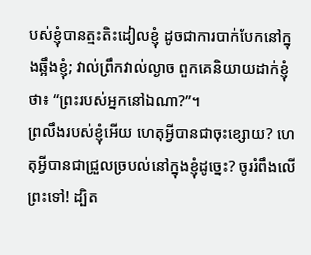បស់ខ្ញុំបានត្មះតិះដៀលខ្ញុំ ដូចជាការបាក់បែកនៅក្នុងឆ្អឹងខ្ញុំ; វាល់ព្រឹកវាល់ល្ងាច ពួកគេនិយាយដាក់ខ្ញុំថា៖ “ព្រះរបស់អ្នកនៅឯណា?”។
ព្រលឹងរបស់ខ្ញុំអើយ ហេតុអ្វីបានជាចុះខ្សោយ? ហេតុអ្វីបានជាជ្រួលច្របល់នៅក្នុងខ្ញុំដូច្នេះ? ចូររំពឹងលើព្រះទៅ! ដ្បិត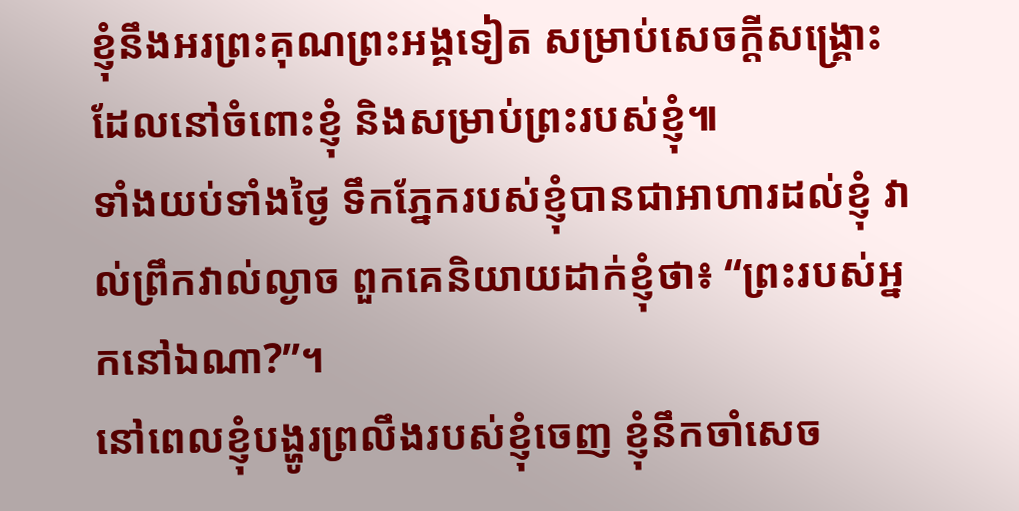ខ្ញុំនឹងអរព្រះគុណព្រះអង្គទៀត សម្រាប់សេចក្ដីសង្គ្រោះដែលនៅចំពោះខ្ញុំ និងសម្រាប់ព្រះរបស់ខ្ញុំ៕
ទាំងយប់ទាំងថ្ងៃ ទឹកភ្នែករបស់ខ្ញុំបានជាអាហារដល់ខ្ញុំ វាល់ព្រឹកវាល់ល្ងាច ពួកគេនិយាយដាក់ខ្ញុំថា៖ “ព្រះរបស់អ្នកនៅឯណា?”។
នៅពេលខ្ញុំបង្ហូរព្រលឹងរបស់ខ្ញុំចេញ ខ្ញុំនឹកចាំសេច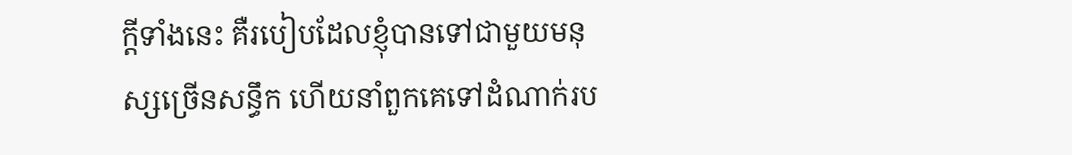ក្ដីទាំងនេះ គឺរបៀបដែលខ្ញុំបានទៅជាមួយមនុស្សច្រើនសន្ធឹក ហើយនាំពួកគេទៅដំណាក់រប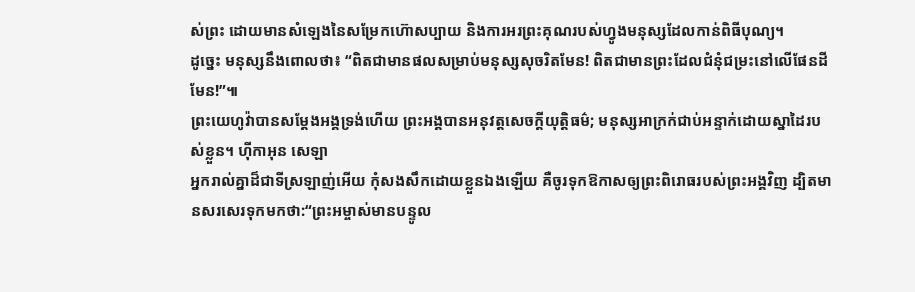ស់ព្រះ ដោយមានសំឡេងនៃសម្រែកហ៊ោសប្បាយ និងការអរព្រះគុណរបស់ហ្វូងមនុស្សដែលកាន់ពិធីបុណ្យ។
ដូច្នេះ មនុស្សនឹងពោលថា៖ “ពិតជាមានផលសម្រាប់មនុស្សសុចរិតមែន! ពិតជាមានព្រះដែលជំនុំជម្រះនៅលើផែនដីមែន!”៕
ព្រះយេហូវ៉ាបានសម្ដែងអង្គទ្រង់ហើយ ព្រះអង្គបានអនុវត្តសេចក្ដីយុត្តិធម៌; មនុស្សអាក្រក់ជាប់អន្ទាក់ដោយស្នាដៃរបស់ខ្លួន។ ហ៊ីកាអុន សេឡា
អ្នករាល់គ្នាដ៏ជាទីស្រឡាញ់អើយ កុំសងសឹកដោយខ្លួនឯងឡើយ គឺចូរទុកឱកាសឲ្យព្រះពិរោធរបស់ព្រះអង្គវិញ ដ្បិតមានសរសេរទុកមកថា:“ព្រះអម្ចាស់មានបន្ទូល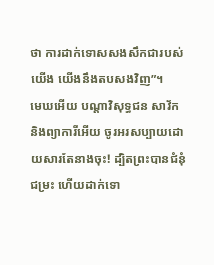ថា ការដាក់ទោសសងសឹកជារបស់យើង យើងនឹងតបសងវិញ”។
មេឃអើយ បណ្ដាវិសុទ្ធជន សាវ័ក និងព្យាការីអើយ ចូរអរសប្បាយដោយសារតែនាងចុះ! ដ្បិតព្រះបានជំនុំជម្រះ ហើយដាក់ទោ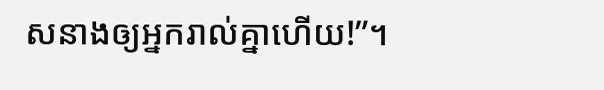សនាងឲ្យអ្នករាល់គ្នាហើយ!”។